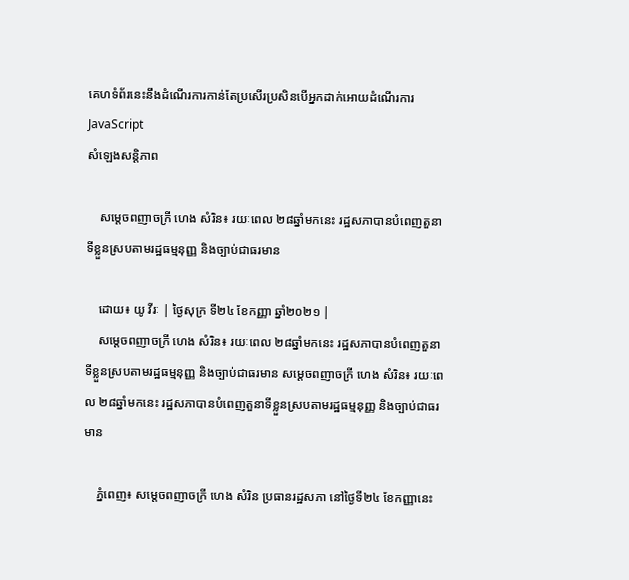គេហទំព័រនេះនឹងដំណើរការកាន់តែប្រសើរប្រសិនបើអ្នកដាក់អោយដំណើរការ JavaScript
សំឡេងសន្តិភាព

    សម្ដេចពញាចក្រី ហេង សំរិន៖ រយៈពេល ២៨ឆ្នាំមកនេះ រដ្ឋសភាបានបំពេញតួនាទីខ្លួនស្របតាមរដ្ឋធម្មនុញ្ញ និងច្បាប់ជាធរមាន

    ដោយ៖ យូ វីរៈ | ថ្ងៃសុក្រ ទី២៤ ខែកញ្ញា ឆ្នាំ២០២១ |
    សម្ដេចពញាចក្រី ហេង សំរិន៖ រយៈពេល ២៨ឆ្នាំមកនេះ រដ្ឋសភាបានបំពេញតួនាទីខ្លួនស្របតាមរដ្ឋធម្មនុញ្ញ និងច្បាប់ជាធរមាន សម្ដេចពញាចក្រី ហេង សំរិន៖ រយៈពេល ២៨ឆ្នាំមកនេះ រដ្ឋសភាបានបំពេញតួនាទីខ្លួនស្របតាមរដ្ឋធម្មនុញ្ញ និងច្បាប់ជាធរមាន

    ភ្នំពេញ៖ សម្ដេចពញាចក្រី ហេង សំរិន ប្រធានរដ្ឋសភា នៅថ្ងៃទី២៤ ខែកញ្ញានេះ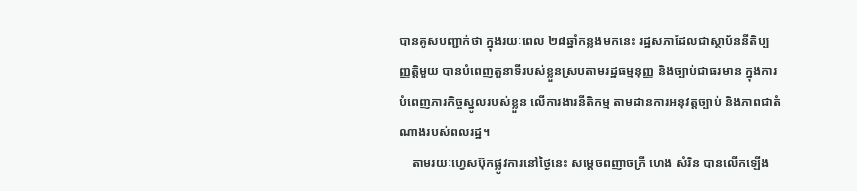បានគូសបញ្ជាក់ថា ក្នុងរយៈពេល ២៨ឆ្នាំកន្លងមកនេះ រដ្ឋសភាដែលជាស្ថាប័ននីតិប្បញ្ញត្តិមួយ បានបំពេញតួនាទីរបស់ខ្លួនស្របតាមរដ្ឋធម្មនុញ្ញ និងច្បាប់ជាធរមាន ក្នុងការបំពេញភារកិច្ចស្នូលរបស់ខ្លួន លើការងារនីតិកម្ម តាមដានការអនុវត្តច្បាប់ និងភាពជាតំណាងរបស់ពលរដ្ឋ។
    តាមរយៈហ្វេសប៊ុកផ្លូវការនៅថ្ងៃនេះ សម្ដេចពញាចក្រី ហេង សំរិន បានលើកឡើង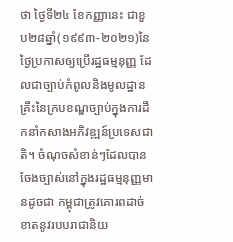ថា ថ្ងៃទី២៤ ខែកញ្ញានេះ ជាខួប២៨ឆ្នាំ(១៩៩៣-២០២១)នៃថ្ងៃប្រកាសឲ្យប្រើរដ្ឋធម្មនុញ្ញ ដែលជាច្បាប់កំពូលនិងមូលដ្ឋានគ្រឹះនៃក្របខណ្ឌច្បាប់ក្នុងការដឹកនាំកសាងអភិវឌ្ឍន៍ប្រទេសជាតិ។ ចំណុចសំខាន់ៗដែលបានចែងច្បាស់នៅក្នុងរដ្ឋធម្មនុញ្ញមានដូចជា កម្ពុជាត្រូវគោរពដាច់ខាតនូវរបបរាជានិយ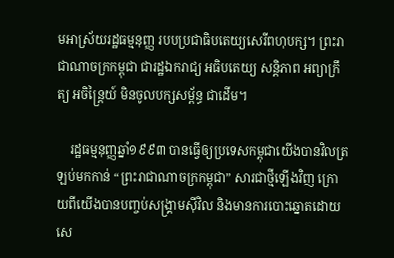មអាស្រ័យរដ្ឋធម្មនុញ្ញ របបប្រជាធិបតេយ្យសេរីពហុបក្ស។ ព្រះរាជាណាចក្រកម្ពុជា ជារដ្ឋឯករាជ្យ អធិបតេយ្យ សន្តិភាព អព្យាក្រឹត្យ អចិន្ត្រៃយ៍ មិនចូលបក្សសម្ព័ន្ធ ជាដើម។

    រដ្ឋធម្មនុញ្ញឆ្នាំ១៩៩៣ បានធ្វើឲ្យប្រទេសកម្ពុជាយើងបានវិលត្រឡប់មកកាន់ “ព្រះរាជាណាចក្រកម្ពុជា” សារជាថ្មីឡើងវិញ ក្រោយពីយើងបានបញ្ចប់សង្រ្គាមស៊ីវិល និងមានការបោះឆ្នោតដោយសេ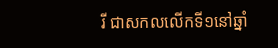រី ជាសកលលើកទី១នៅឆ្នាំ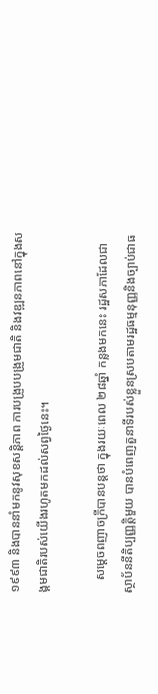១៩៩៣ និងបាននាំមកនូវសុខសន្តិភាព ការបង្រួបបង្រួមជាតិ និងវឌ្ឍនភាពនៅក្នុងសង្គមជាតិរបស់យើងរហូតមកដល់សព្វថ្ងៃនេះ។

    សម្ដេចពញាចក្រីបានបន្តថា ក្នុងរយៈពេល ២៨ឆ្នាំ កន្លងមកនេះ រដ្ឋសភាដែលជាស្ថាប័ននីតិប្បញ្ញត្តិមួយ បានបំពេញតួនាទីរបស់ខ្លួនស្របតាមរដ្ឋធម្មនុញ្ញនិងច្បាប់ជាធ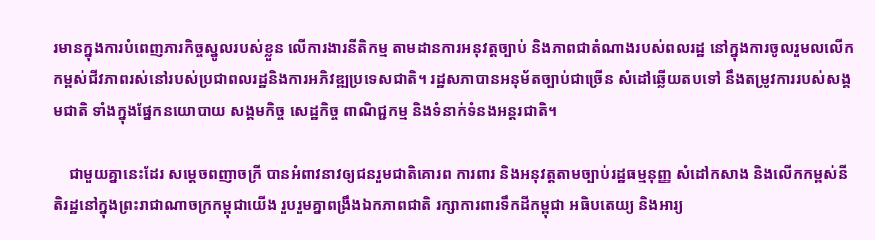រមានក្នុងការបំពេញភារកិច្ចស្នូលរបស់ខ្លួន លើការងារនីតិកម្ម តាមដានការអនុវត្តច្បាប់ និងភាពជាតំណាងរបស់ពលរដ្ឋ នៅក្នុងការចូលរួមលលើកកម្ពស់ជីវភាពរស់នៅរបស់ប្រជាពលរដ្ឋនិងការអភិវឌ្ឍប្រទេសជាតិ។ រដ្ឋសភាបានអនុម័តច្បាប់ជាច្រើន សំដៅឆ្លើយតបទៅ នឹងតម្រូវការរបស់សង្គមជាតិ ទាំងក្នុងផ្នែកនយោបាយ សង្គមកិច្ច សេដ្ឋកិច្ច ពាណិជ្ជកម្ម និងទំនាក់ទំនងអន្តរជាតិ។

    ជាមួយគ្នានេះដែរ សម្ដេចពញាចក្រី បានអំពាវនាវឲ្យជនរួមជាតិគោរព ការពារ និងអនុវត្តតាមច្បាប់រដ្ឋធម្មនុញ្ញ សំដៅកសាង និងលើកកម្ពស់នីតិរដ្ឋនៅក្នុងព្រះរាជាណាចក្រកម្ពុជាយើង រួបរួមគ្នាពង្រឹងឯកភាពជាតិ រក្សាការពារទឹកដីកម្ពុជា អធិបតេយ្យ និងអារ្យ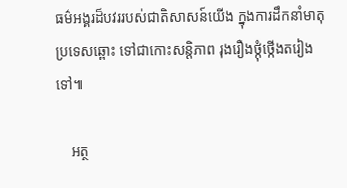ធម៌អង្គរដ៏បវររបស់ជាតិសាសន៍យើង ក្នុងការដឹកនាំមាតុប្រទេសឆ្ពោះ ទៅជាកោះសន្តិភាព រុងរឿងថ្កុំថ្កើងតរៀងទៅ៕

    អត្ថ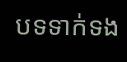បទទាក់ទង